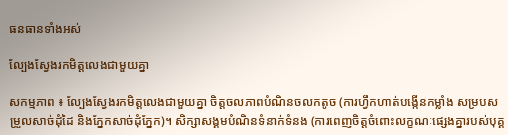ធនធានទាំងអស់

ល្បែងស្វែងរកមិត្តលេងជាមួយគ្នា

សកម្មភាព ៖ ល្បែងស្វែងរកមិត្តលេងជាមួយគ្នា ចិត្តចលភាពបំណិនចលកតូច (ការហ្វឹកហាត់បង្កើនកម្លាំង សម្របសម្រួលសាច់ដុំដៃ និងភ្នែកសាច់ដុំភ្នែក)។ សិក្សាសង្គមបំណិនទំនាក់ទំនង (ការពេញចិត្តចំពោះលក្ខណៈផ្សេងគ្នារបស់បុគ្គ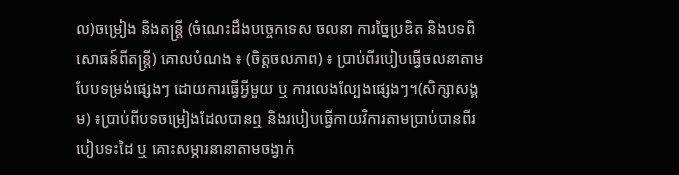ល)ចម្រៀង និងតន្ត្រី (ចំណេះដឹងបច្ចេកទេស ចលនា ការច្នៃប្រឌិត និងបទពិសោធន៍ពីតន្រ្តី) គោលបំណង ៖ (ចិត្តចលភាព) ៖ ប្រាប់ពីរបៀបធ្វើចលនាតាមបែបទម្រង់ផ្សេងៗ ដោយការធ្វើអ្វីមួយ ឬ ការលេងល្បែងផ្សេងៗ។(សិក្សាសង្គម) ៖ប្រាប់ពីបទចម្រៀងដែលបានឮ និងរបៀបធ្វើកាយវិការតាមប្រាប់បានពីរបៀបទះដៃ ឬ គោះសម្ភារនានាតាមចង្វាក់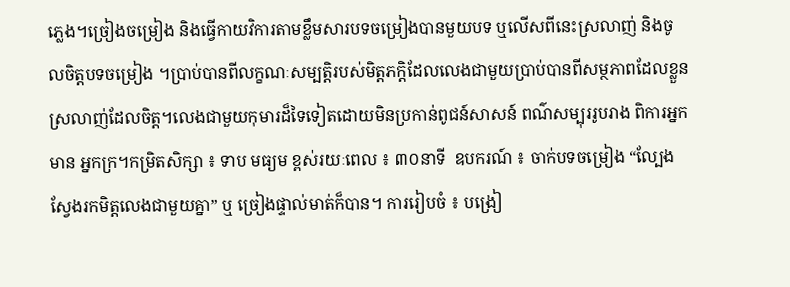ភ្លេង។ច្រៀងចម្រៀង និងធ្វើកាយវិការតាមខ្លឹមសារបទចម្រៀងបានមួយបទ ឬលើសពីនេះស្រលាញ់ និងចូលចិត្តបទចម្រៀង ។ប្រាប់បានពីលក្ខណៈសម្បត្តិរបស់មិត្តភក្តិដែលលេងជាមួយប្រាប់បានពីសម្ថភាពដែលខ្លួនស្រលាញ់ដែលចិត្ត។លេងជាមួយកុមារដ៏ទៃទៀតដោយមិនប្រកាន់ពូជន៍សាសន៍ ពណ៌សម្បុររូបរាង ពិការអ្នកមាន អ្នកក្រ។កម្រិតសិក្សា ៖ ទាប មធ្យម ខ្ពស់រយៈពេល ៖ ៣០នាទី  ឧបករណ៍ ៖ ចាក់បទចម្រៀង “ល្បែងស្វែងរកមិត្តលេងជាមួយគ្នា” ឬ ច្រៀងផ្ទាល់មាត់ក៏បាន។ ការរៀបចំ ៖ បង្រៀ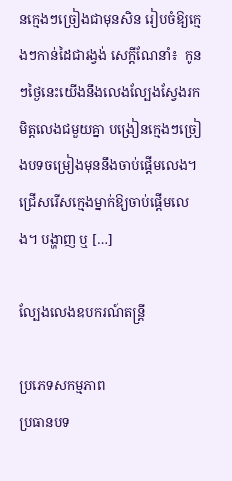នក្មេងៗច្រៀងជាមុនសិន រៀបចំឱ្យក្មេងៗកាន់ដៃជារង្វង់ សេក្ដីណែនាំ៖  កូនៗថ្ងៃនេះយើងនឹងលេងល្បែងស្វែងរកមិត្តលេងជមួយគ្នា បង្រៀនក្មេងៗច្រៀងបទចម្រៀងមុននឹងចាប់ផ្តើមលេង។ ជ្រើសរើសក្មេងម្នាក់ឱ្យចាប់ផ្ដើមលេង។ បង្ហាញ ឬ […]

ល្បែងលេងឧបករណ៍តន្រ្តី

ប្រភេទសកម្មភាព
ប្រធានបទ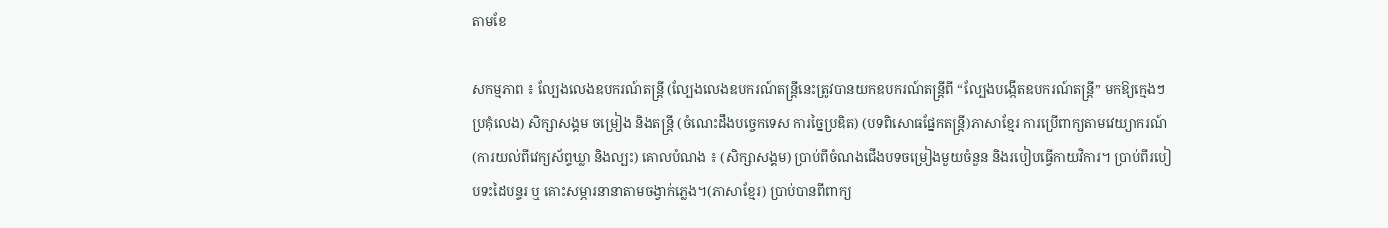តាមខែ

សកម្មភាព ៖ ល្បែងលេងឧបករណ៍តន្រ្តី (ល្បែងលេងឧបករណ៍តន្រ្តីនេះត្រូវបានយកឧបករណ៍តន្រ្តីពី “ល្បែងបង្កើតឧបករណ៍តន្រ្តី” មកឱ្យក្មេងៗប្រគុំលេង) សិក្សាសង្គម ចម្រៀង និងតន្រ្តី (ចំណេះដឹងបច្ចេកទេស ការច្នៃប្រឌិត) (បទពិសោធផ្នែកតន្រ្តី)ភាសាខ្មែរ ការប្រើពាក្យតាមវេយ្យាករណ៍ (ការយល់ពីវេក្យស័ព្ទឃ្លា និងល្បះ) គោលបំណង ៖ (សិក្សាសង្គម) ប្រាប់ពីចំណងជើងបទចម្រៀងមួយចំនួន និងរបៀបធ្វើកាយវិការ។ ប្រាប់ពីរបៀបទះដៃបន្ទរ ឬ គោះសម្ភារនានាតាមចង្វាក់ភ្លេង។(ភាសាខ្មែរ) ប្រាប់បានពីពាក្យ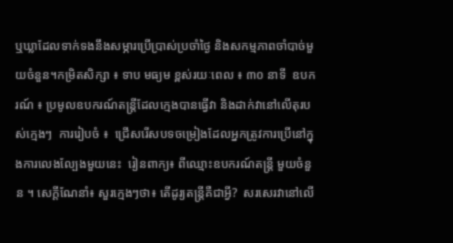ឬឃ្លាដែលទាក់ទងនឹងសម្ភារប្រើប្រាស់ប្រចាំថ្ងៃ និងសកម្មភាពចាំបាច់មួយចំនួន។កម្រិតសិក្សា ៖ ទាប មធ្យម ខ្ពស់រយៈពេល ៖ ៣០ នាទី  ឧបករណ៍ ៖ ប្រមូលឧបករណ៍តន្ត្រីដែលក្មេងបានធ្វើវា និងដាក់វានៅលើតុរបស់ក្មេងៗ  ការរៀបចំ ៖  ជ្រើសរើសបទចម្រៀងដែលអ្នកត្រូវការប្រើនៅក្នុងការលេងល្បែងមួយនេះ  រៀនពាក្យ៖ ពីឈ្មោះឧបករណ៍តន្ត្រី មួយចំនួន ។ សេក្ដីណែនាំ៖ សួរក្មេងៗថា៖ តើដូរ្យតន្រ្តីគឺជាអ្វី?  សរសេរវានៅលើ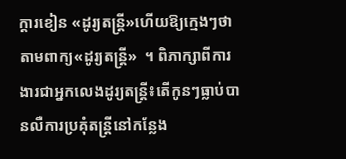ក្ដារខៀន «ដូរ្យតន្រ្តី»ហើយឱ្យក្មេងៗថាតាមពាក្យ«ដូរ្យតន្រ្តី»  ។ ពិភាក្សាពីការងារជាអ្នកលេងដូរ្យតន្ត្រី៖តើកូនៗធ្លាប់បានលឺការប្រគំុតន្រ្តីនៅកន្លែង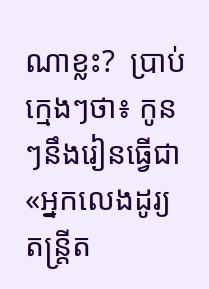ណាខ្លះ?  ប្រាប់ក្មេងៗថា៖ កូនៗនឹងរៀនធ្វើជា «អ្នកលេងដូរ្យតន្រ្តីត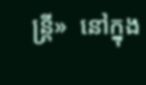ន្រ្តី»  នៅក្នុង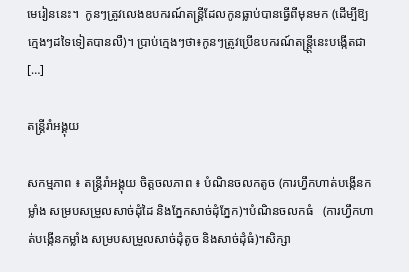មេរៀននេះ។  កូនៗត្រូវលេងឧបករណ៍តន្រ្តីដែលកូនធ្លាប់បានធ្វើពីមុនមក (ដើម្បីឱ្យក្មេងៗដទៃទៀតបានលឺ)។ ប្រាប់ក្មេងៗថា៖កូនៗត្រូវប្រើឧបករណ៍តន្ត្ត្រីនេះបង្កើតជា  […]

តន្រ្តីរាំអង្គុយ

សកម្មភាព ៖ តន្រ្តីរាំអង្គុយ ចិត្តចលភាព ៖ បំណិនចលកតូច (ការហ្វឹកហាត់បង្កើនកម្លាំង សម្របសម្រួលសាច់ដុំដៃ និងភ្នែកសាច់ដុំភ្នែក)។បំណិនចលកធំ   (ការហ្វឹកហាត់បង្កើនកម្លាំង សម្របសម្រួលសាច់ដុំតូច និងសាច់ដុំធំ)។សិក្សា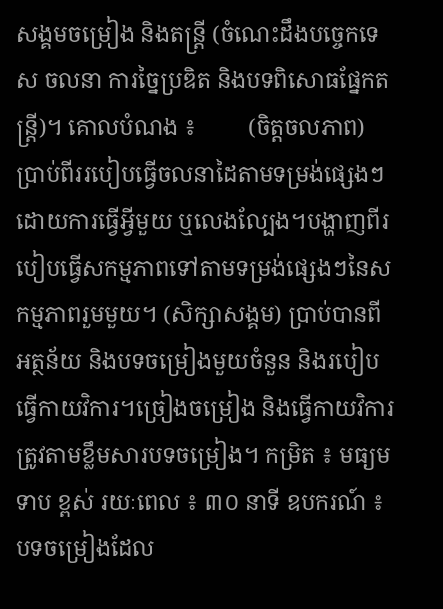សង្គមចម្រៀង និងតន្រ្តី (ចំណេះដឹងបច្ចេកទេស ចលនា ការច្នៃប្រឌិត និងបទពិសោធផ្នែកតន្រ្តី)។ គោលបំណង ៖         (ចិត្តចលភាព) ប្រាប់ពីររបៀបធ្វើចលនាដៃតាមទម្រង់ផ្សេងៗដោយការធ្វើអ្វីមួយ ឬលេងល្បែង។បង្ហាញពីរបៀបធ្វើសកម្មភាពទៅតាមទម្រង់ផ្សេងៗនៃសកម្មភាពរួមមួយ។ (សិក្សាសង្គម) ប្រាប់បានពីអត្ថន័យ និងបទចម្រៀងមួយចំនួន និងរបៀបធ្វើកាយវិការ។ច្រៀងចម្រៀង និងធ្វើកាយវិការត្រូវតាមខ្លឹមសារបទចម្រៀង។ កម្រិត ៖ មធ្យម ទាប ខ្ពស់ រយៈពេល ៖ ៣០ នាទី ឧបករណ៍ ៖ បទចម្រៀងដែល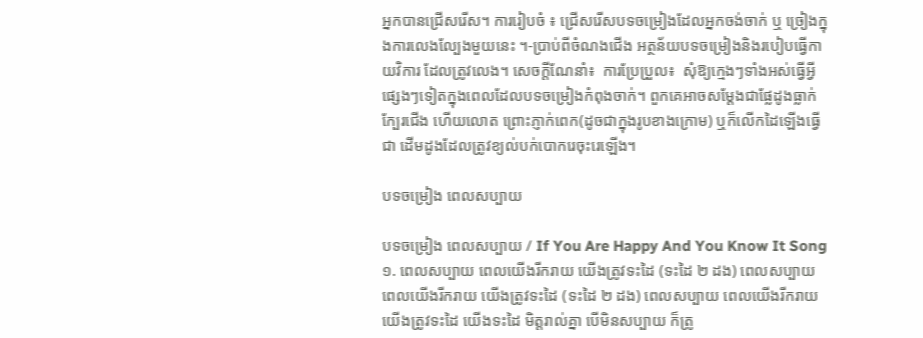អ្នកបានជ្រើសរើស។ ការរៀបចំ ៖ ជ្រើសរើសបទចម្រៀងដែលអ្នកចង់ចាក់ ឬ ច្រៀងក្នុងការលេងល្បែងមួយនេះ ។-ប្រាប់ពីចំណងជើង អត្ថន័យបទចម្រៀងនិងរបៀបធ្វើកាយវិការ ដែលត្រូវលេង។ សេចក្ដីណែនាំ៖  ការប្រែប្រួល៖  សុំឱ្យក្មេងៗទាំងអស់ធ្វើអ្វីផ្សេងៗទៀតក្នុងពេលដែលបទចម្រៀងកំពុងចាក់។ ពួកគេអាចសម្ដែងជាផ្លែដូងធ្លាក់ក្បែរជើង ហើយលោត ព្រោះភ្ញាក់ពេក(ដូចជាក្នុងរូបខាងក្រោម) ឬក៏លើកដៃឡើងធ្វើជា ដើមដូងដែលត្រូវខ្យល់បក់បោករេចុះរេឡើង។

បទចម្រៀង ពេលសប្បាយ

បទចម្រៀង ពេលសប្បាយ / If You Are Happy And You Know It Song ១. ពេលសប្បាយ ពេលយើងរីករាយ យើងត្រូវទះដៃ (ទះដៃ ២ ដង) ពេលសប្បាយ ពេលយើងរីករាយ យើងត្រូវទះដៃ (ទះដៃ ២ ដង) ពេលសប្បាយ ពេលយើងរីករាយ យើងត្រូវទះដៃ យើងទះដៃ មិត្តរាល់គ្នា បើមិនសប្បាយ ក៏ត្រូ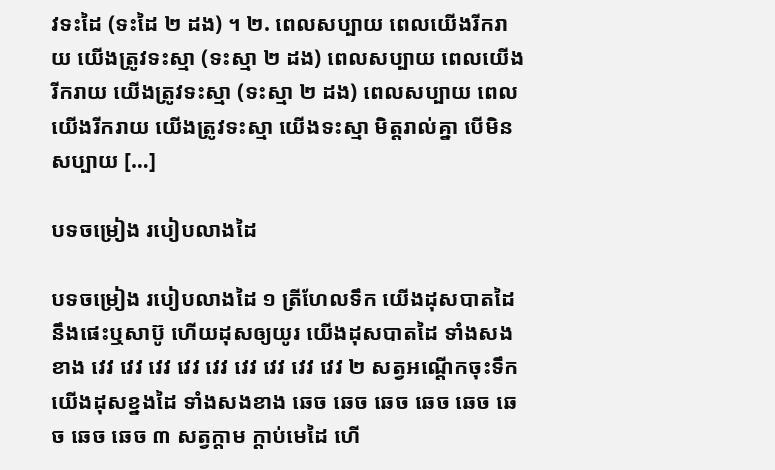វទះដៃ (ទះដៃ ២ ដង) ។ ២. ពេលសប្បាយ ពេលយើងរីករាយ យើងត្រូវទះស្មា (ទះស្មា ២ ដង) ពេលសប្បាយ ពេលយើងរីករាយ យើងត្រូវទះស្មា (ទះស្មា ២ ដង) ពេលសប្បាយ ពេលយើងរីករាយ យើងត្រូវទះស្មា យើងទះស្មា មិត្តរាល់គ្នា បើមិនសប្បាយ […]

បទចម្រៀង របៀបលាងដៃ

បទចម្រៀង របៀបលាងដៃ ១ ត្រីហែលទឹក យើងដុសបាតដៃនឹងផេះឬសាប៊ូ ហើយដុសឲ្យយូរ យើងដុសបាតដៃ ទាំងសងខាង វេវ វេវ វេវ វេវ វេវ វេវ វេវ វេវ វេវ ២ សត្វអណ្តើកចុះទឹក យើងដុសខ្នងដៃ ទាំងសងខាង ឆេច ឆេច ឆេច ឆេច ឆេច ឆេច ឆេច ឆេច ៣ សត្វក្តាម ក្តាប់មេដៃ ហើ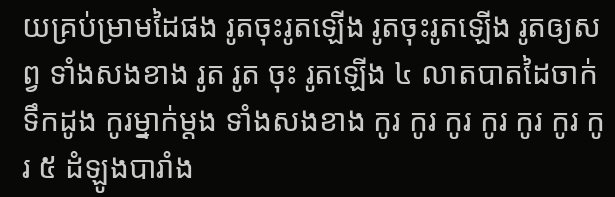យគ្រប់ម្រាមដៃផង រូតចុះរូតឡើង រូតចុះរូតឡើង រូតឲ្យសព្វ ទាំងសងខាង រូត រូត ចុះ រូតឡើង ៤ លាតបាតដៃចាក់ទឹកដូង កូរម្នាក់ម្តង ទាំងសងខាង កូរ កូរ កូរ កូរ កូរ កូរ កូរ ៥ ដំឡូងបារាំង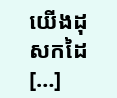យើងដុសកដៃ […]